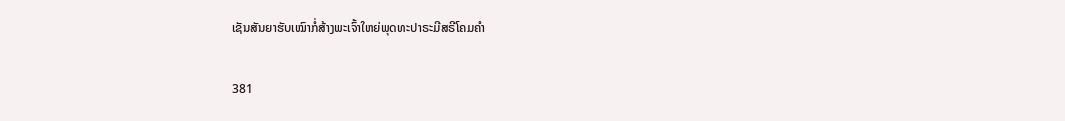ເຊັນສັນຍາຮັບເໝົາກໍ່ສ້າງພະເຈົ້າໃຫຍ່ພຸດທະປາຣະມີສຣີໂຄມຄໍາ

381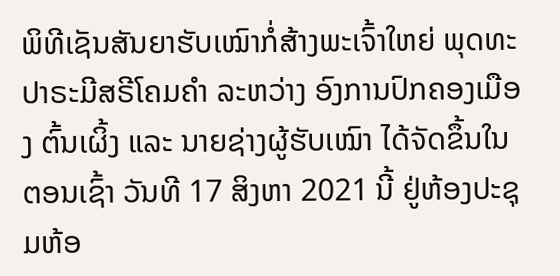ພິທີເຊັນສັນຍາຮັບເໝົາກໍ່ສ້າງພະເຈົ້າໃຫຍ່ ພຸດທະປາຣະມີສຣີໂຄມຄຳ ລະຫວ່າງ ອົງການປົກຄອງເມືອງ ຕົ້ນເຜິ້ງ ແລະ ນາຍຊ່າງຜູ້ຮັບເໝົາ ໄດ້ຈັດຂຶ້ນໃນ ຕອນເຊົ້າ ວັນທີ 17 ສິງຫາ 2021 ນີ້ ຢູ່ຫ້ອງປະຊຸມຫ້ອ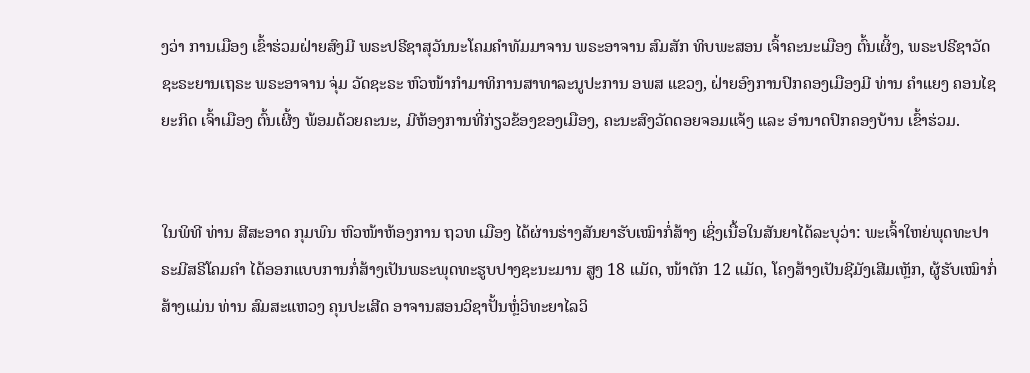ງວ່າ ການເມືອງ ເຂົ້າຮ່ວມຝ່າຍສົງມີ ພຣະປຣີຊາສຸວັນນະໂຄມຄຳທັມມາຈານ ພຣະອາຈານ ສົມສັກ ທິບພະສອນ ເຈົ້າຄະນະເມືອງ ຕົ້ນເຜິ້ງ, ພຣະປຣີຊາວັດຊະຣະຍານເຖຣະ ພຣະອາຈານ ຈຸ່ມ ວັດຊະຣະ ຫົວໜ້າກຳມາທິການສາທາລະນູປະການ ອພສ ແຂວງ, ຝ່າຍອົງການປົກຄອງເມືອງມີ ທ່ານ ຄຳແຍງ ຄອນໄຊຍະກິດ ເຈົ້າເມືອງ ຕົ້ນເຜີ້ງ ພ້ອມດ້ວຍຄະນະ, ມີຫ້ອງການທີ່ກ່ຽວຂ້ອງຂອງເມືອງ, ຄະນະສົງວັດດອຍຈອມແຈ້ງ ແລະ ອຳນາດປົກຄອງບ້ານ ເຂົ້າຮ່ວມ.


ໃນພິທີ ທ່ານ ສີສະອາດ ກຸມພົນ ຫົວໜ້າຫ້ອງການ ຖວທ ເມືອງ ໄດ້ຜ່ານຮ່າງສັນຍາຮັບເໝົາກໍ່ສ້າງ ເຊິ່ງເນື້ອໃນສັນຍາໄດ້ລະບຸວ່າ: ພະເຈົ້າໃຫຍ່ພຸດທະປາຣະມີສຣີໂຄມຄຳ ໄດ້ອອກແບບການກໍ່ສ້າງເປັນພຣະພຸດທະຮູບປາງຊະນະມານ ສູງ 18 ແມັດ, ໜ້າຕັກ 12 ແມັດ, ໂຄງສ້າງເປັນຊີມັງເສີມເຫຼັກ, ຜູ້ຮັບເໝົາກໍ່ສ້າງແມ່ນ ທ່ານ ສົມສະແຫວງ ຄຸນປະເສີດ ອາຈານສອນວິຊາປັ້ນຫຼໍ່ວິທະຍາໄລວິ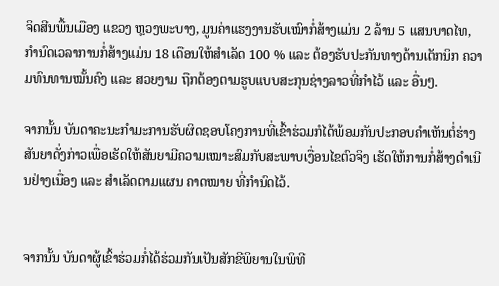ຈິດສີນພື້ນເມືອງ ແຂວງ ຫຼວງພະບາງ, ມູນຄ່າແຮງງານຮັບເໝົາກໍ່ສ້າງແມ່ນ 2 ລ້ານ 5 ແສນບາດໄທ, ກຳນົດເວລາການກໍ່ສ້າງແມ່ນ 18 ເດືອນໃຫ້ສຳເລັດ 100 % ແລະ ຕ້ອງຮັບປະກັນທາງດ້ານເຕັກນິກ ຄວາມທົນທານໝັ້ນຄົງ ແລະ ສວຍງາມ ຖືກຕ້ອງຕາມຮູບແບບສະກຸນຊ່າງລາວທີ່ກຳໄວ້ ແລະ ອື່ນໆ.

ຈາກນັ້ນ ບັນດາຄະນະກຳມະການຮັບຜິດຊອບໂຄງການທີ່ເຂົ້າຮ່ວມກໍໄດ້ພ້ອມກັນປະກອບຄຳເຫັນຕໍ່ຮ່າງສັນຍາດັ່ງກ່າວເພື່ອເຮັດໃຫ້ສັນຍາມີຄວາມເໝາະສົມກັບສະພາບເງື່ອນໄຂຕົວຈິງ ເຮັດໃຫ້ການກໍ່ສ້າງດຳເນີນຢ່າງເນື່ອງ ແລະ ສຳເລັດຕາມແຜນ ຄາດໝາຍ ທີ່ກຳນົດໄວ້.


ຈາກນັ້ນ ບັນດາຜູ້ເຂົ້າຮ່ວມກໍ່ໄດ້ຮ່ວມກັນເປັນສັກຂີພິຍານໃນພິທີ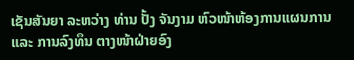ເຊັນສັນຍາ ລະຫວ່າງ ທ່ານ ປັ້ງ ຈັນງາມ ຫົວໜ້າຫ້ອງການແຜນການ ແລະ ການລົງທຶນ ຕາງໜ້າຝ່າຍອົງ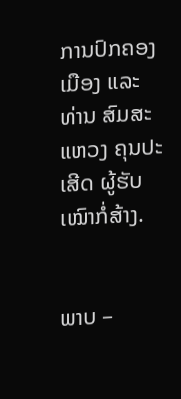ການປົກຄອງເມືອງ ແລະ ທ່ານ ສົມສະແຫວງ ຄຸນປະເສີດ ຜູ້ຮັບເໝົາກໍ່ສ້າງ.


ພາບ –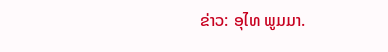ຂ່າວ: ອຸໄທ ພູມມາ.